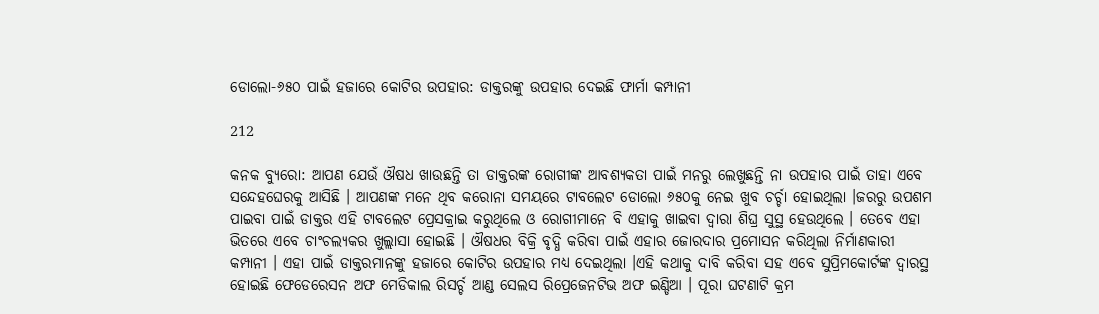ଡୋଲୋ-୬୫୦ ପାଇଁ ହଜାରେ କୋଟିର ଉପହାର: ଡାକ୍ତରଙ୍କୁ ଉପହାର ଦେଇଛି ଫାର୍ମା କମ୍ପାନୀ

212

କନକ ବ୍ୟୁରୋ: ଆପଣ ଯେଉଁ ଔଷଧ ଖାଉଛନ୍ତି ତା ଡାକ୍ତରଙ୍କ ରୋଗୀଙ୍କ ଆବଶ୍ୟକତା ପାଇଁ ମନରୁ ଲେଖୁଛନ୍ତି ନା ଉପହାର ପାଇଁ ତାହା ଏବେ ସନ୍ଦେହଘେରକୁ ଆସିଛି । ଆପଣଙ୍କ ମନେ ଥିବ କରୋନା ସମୟରେ ଟାବଲେଟ ଡୋଲୋ ୬୫୦କୁ ନେଇ ଖୁବ ଚର୍ଚ୍ଚା ହୋଇଥିଲା ।ଜରରୁ ଉପଶମ ପାଇବା ପାଇଁ ଡାକ୍ତର ଏହି ଟାବଲେଟ ପ୍ରେସକ୍ରାଇ କରୁଥିଲେ ଓ ରୋଗୀମାନେ ବି ଏହାକୁ ଖାଇବା ଦ୍ୱାରା ଶିଘ୍ର ସୁସ୍ଥ ହେଉଥିଲେ । ତେବେ ଏହା ଭିତରେ ଏବେ ଚାଂଚଲ୍ୟକର ଖୁଲ୍ଲାସା ହୋଇଛି । ଔଷଧର ବିକ୍ରି ବୃଦ୍ଧି କରିବା ପାଇଁ ଏହାର ଜୋରଦାର ପ୍ରମୋସନ କରିଥିଲା ନିର୍ମାଣକାରୀ କମ୍ପାନୀ । ଏହା ପାଇଁ ଡାକ୍ତରମାନଙ୍କୁ ହଜାରେ କୋଟିର ଉପହାର ମଧ୍ୟ ଦେଇଥିଲା ।ଏହି କଥାକୁ ଦାବି କରିବା ସହ ଏବେ ସୁପ୍ରିମକୋର୍ଟଙ୍କ ଦ୍ୱାରସ୍ଥ ହୋଇଛି ଫେଡେରେସନ ଅଫ ମେଡିକାଲ ରିସର୍ଚ୍ଚ ଆଣ୍ଡ ସେଲସ ରିପ୍ରେଜେନଟିଭ ଅଫ ଇଣ୍ଡିଆ । ପୂରା ଘଟଣାଟି କ୍ରମ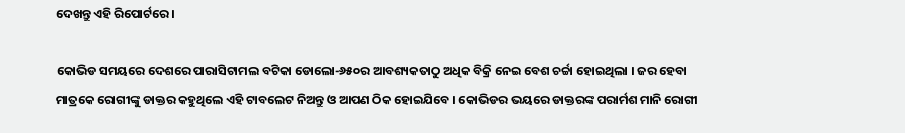ଦେଖନ୍ତୁ ଏହି ରିପୋର୍ଟରେ ।

କୋଭିଡ ସମୟରେ ଦେଶରେ ପାରାସିଟାମଲ ବଟିକା ଡୋଲୋ-୬୫୦ର ଆବଶ୍ୟକତାଠୁ ଅଧିକ ବିକ୍ରି ନେଇ ବେଶ ଚର୍ଚ୍ଚା ହୋଇଥିଲା । ଜର ହେବା ମାତ୍ରକେ ରୋଗୀଙ୍କୁ ଡାକ୍ତର କହୁଥିଲେ ଏହି ଟାବଲେଟ ନିଅନ୍ତୁ ଓ ଆପଣ ଠିକ ହୋଇଯିବେ । କୋଭିଡର ଭୟରେ ଡାକ୍ତରଙ୍କ ପରାର୍ମଶ ମାନି ରୋଗୀ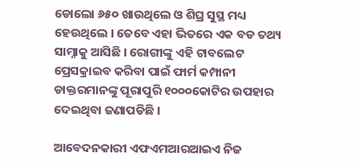ଡୋଲୋ ୬୫୦ ଖାଉଥିଲେ ଓ ଶିଘ୍ର ସୁସ୍ଥ ମଧ୍ୟ ହେଉଥିଲେ । ତେବେ ଏହା ଭିତରେ ଏକ ବଡ ତଥ୍ୟ ସାମ୍ନାକୁ ଆସିଛି । ରୋଗୀଙ୍କୁ ଏହି ଟାବଲେଟ ପ୍ରେସକ୍ରାଇବ କରିବା ପାଇଁ ଫାର୍ମ କମ୍ପାନୀ ଡାକ୍ତରମାନଙ୍କୁ ପୂରାପୁରି ୧୦୦୦କୋଟିର ଉପହାର ଦେଇଥିବା ଜଣାପଡିଛି ।

ଆବେଦନକାରୀ ଏଫଏମଆରଆଇଏ ନିଜ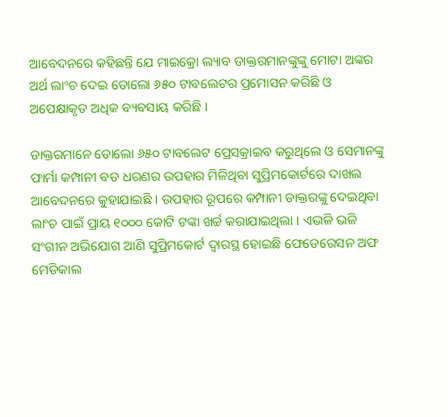ଆବେଦନରେ କହିଛନ୍ତି ଯେ ମାଇକ୍ରୋ ଲ୍ୟାବ ଡାକ୍ତରମାନଙ୍କୁଙ୍କୁ ମୋଟା ଅଙ୍କର ଅର୍ଥ ଲାଂଚ ଦେଇ ଡୋଲୋ ୬୫୦ ଟାବଲେଟର ପ୍ରମୋସନ କରିଛି ଓ ଅପେକ୍ଷାକୃତ ଅଧିକ ବ୍ୟବସାୟ କରିଛି ।

ଡାକ୍ତରମାନେ ଡୋଲୋ ୬୫୦ ଟାବଲେଟ ପ୍ରେସକ୍ରାଇବ କରୁଥିଲେ ଓ ସେମାନଙ୍କୁ ଫାର୍ମା କମ୍ପାନୀ ବଡ ଧରଣର ଉପହାର ମିଳିଥିବା ସୁପ୍ରିମକୋର୍ଟରେ ଦାଖଲ ଆବେଦନରେ କୁହାଯାଇଛି । ଉପହାର ରୂପରେ କମ୍ପାନୀ ଡାକ୍ତରଙ୍କୁ ଦେଇଥିବା ଲାଂଚ ପାଇଁ ପ୍ରାୟ ୧୦୦୦ କୋଟି ଟଙ୍କା ଖର୍ଚ୍ଚ କରାଯାଇଥିଲା । ଏଭଳି ଭଳି ସଂଗୀନ ଅଭିଯୋଗ ଆଣି ସୁପ୍ରିମକୋର୍ଟ ଦ୍ୱାରସ୍ଥ ହୋଇଛି ଫେଡେରେସନ ଅଫ ମେଡିକାଲ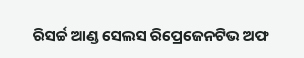ରିସର୍ଚ୍ଚ ଆଣ୍ଡ ସେଲସ ରିପ୍ରେଜେନଟିଭ ଅଫ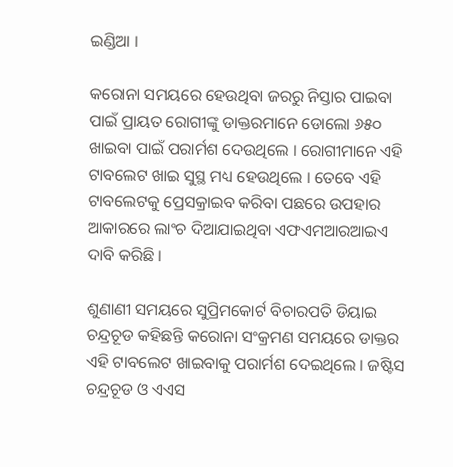ଇଣ୍ଡିଆ ।

କରୋନା ସମୟରେ ହେଉଥିବା ଜରରୁ ନିସ୍ତାର ପାଇବା ପାଇଁ ପ୍ରାୟତ ରୋଗୀଙ୍କୁ ଡାକ୍ତରମାନେ ଡୋଲୋ ୬୫୦ ଖାଇବା ପାଇଁ ପରାର୍ମଶ ଦେଉଥିଲେ । ରୋଗୀମାନେ ଏହି ଟାବଲେଟ ଖାଇ ସୁସ୍ଥ ମଧ୍ୟ ହେଉଥିଲେ । ତେବେ ଏହି ଟାବଲେଟକୁ ପ୍ରେସକ୍ରାଇବ କରିବା ପଛରେ ଉପହାର ଆକାରରେ ଲାଂଚ ଦିଆଯାଇଥିବା ଏଫଏମଆରଆଇଏ ଦାବି କରିଛି ।

ଶୁଣାଣୀ ସମୟରେ ସୁପ୍ରିମକୋର୍ଟ ବିଚାରପତି ଡିୟାଇ ଚନ୍ଦ୍ରଚୂଡ କହିଛନ୍ତି କରୋନା ସଂକ୍ରମଣ ସମୟରେ ଡାକ୍ତର ଏହି ଟାବଲେଟ ଖାଇବାକୁ ପରାର୍ମଶ ଦେଇଥିଲେ । ଜଷ୍ଟିସ ଚନ୍ଦ୍ରଚୂଡ ଓ ଏଏସ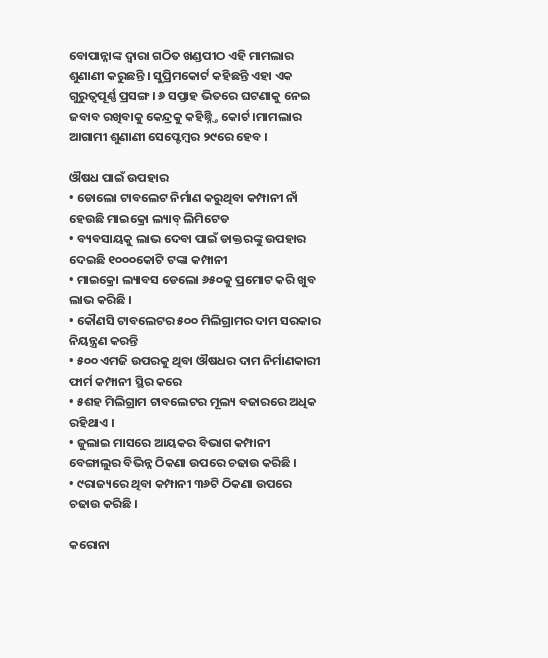ବୋପାନ୍ନାଙ୍କ ଦ୍ୱାରା ଗଠିତ ଖଣ୍ଡପୀଠ ଏହି ମାମଲାର ଶୁଣାଣୀ କରୁଛନ୍ତି । ସୁପ୍ରିମକୋର୍ଟ କହିଛନ୍ତି ଏହା ଏକ ଗୁରୁତ୍ୱପୂର୍ଣ୍ଣ ପ୍ରସଙ୍ଗ । ୬ ସପ୍ତାହ ଭିତରେ ଘଟଣାକୁ ନେଇ ଜବାବ ରଖିବାକୁ କେନ୍ଦ୍ରକୁ କହିଛ୍ନ୍ତି କୋର୍ଟ ।ମାମଲାର ଆଗାମୀ ଶୁଣାଣୀ ସେପ୍ଟେମ୍ବର ୨୯ରେ ହେବ ।

ଔଷଧ ପାଇଁ ଉପହାର
• ଡୋଲୋ ଟାବଲେଟ ନିର୍ମାଣ କରୁଥିବା କମ୍ପାନୀ ନାଁ ହେଉଛି ମାଇକ୍ରୋ ଲ୍ୟାବ୍ ଲିମିଟେଡ
• ବ୍ୟବସାୟକୁ ଲାଭ ଦେବା ପାଇଁ ଡାକ୍ତରଙ୍କୁ ଉପହାର ଦେଇଛି ୧୦୦୦କୋଟି ଟଙ୍କା କମ୍ପାନୀ
• ମାଇକ୍ରୋ ଲ୍ୟାବସ ଡେଲୋ ୬୫୦କୁ ପ୍ରମୋଟ କରି ଖୁବ ଲାଭ କରିଛି ।
• କୌଣସି ଟାବଲେଟର ୫୦୦ ମିଲିଗ୍ରାମର ଦାମ ସରକାର ନିୟନ୍ତ୍ରଣ କରନ୍ତି
• ୫୦୦ ଏମଜି ଉପରକୁ ଥିବା ଔଷଧର ଦାମ ନିର୍ମାଣକାରୀ ଫାର୍ମ କମ୍ପାନୀ ସ୍ଥିର କରେ
• ୫ଶହ ମିଲିଗ୍ରାମ ଟାବଲେଟର ମୂଲ୍ୟ ବଜାରରେ ଅଧିକ ରହିଥାଏ ।
• ଜୁଲାଇ ମାସରେ ଆୟକର ବିଭାଗ କମ୍ପାନୀ ବେଙ୍ଗାଲୁର ବିଭିନ୍ନ ଠିକଣା ଉପରେ ଚଢାଉ କରିଛି ।
• ୯ରାଜ୍ୟରେ ଥିବା କମ୍ପାନୀ ୩୬ଟି ଠିକଣା ଉପରେ ଚଢାଉ କରିଛି ।

କରୋନା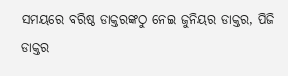ସମୟରେ ବରିଷ୍ଠ ଡାକ୍ତରଙ୍କଠୁ ନେଇ ଜୁନିୟର ଡାକ୍ତର, ପିଜି ଡାକ୍ତର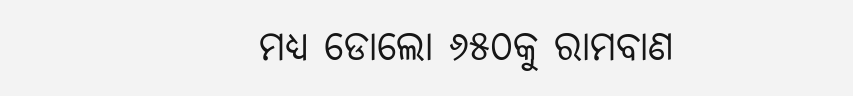ମଧ୍ୟ ଡୋଲୋ ୬୫୦କୁ ରାମବାଣ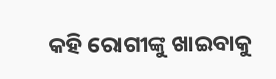କହି ରୋଗୀଙ୍କୁ ଖାଇବାକୁ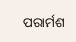ପରାର୍ମଶ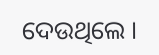ଦେଉଥିଲେ ।